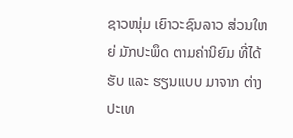ຊາວໜຸ່ມ ເຍົາວະຊົນລາວ ສ່ວນໃຫຍ່ ມັກປະພຶດ ຕາມຄ່ານິຍົມ ທີ່ໄດ້ຮັບ ແລະ ຮຽນແບບ ມາຈາກ ຕ່າງປະເທ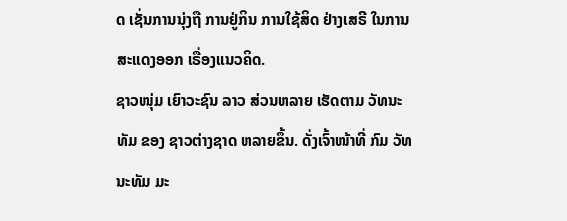ດ ເຊັ່ນການນຸ່ງຖື ການຢູ່ກິນ ການໃຊ້ສິດ ຢ່າງເສຣີ ໃນການ ສະແດງອອກ ເຣື່ອງແນວຄິດ.
ຊາວໜຸ່ມ ເຍົາວະຊົນ ລາວ ສ່ວນຫລາຍ ເຮັດຕາມ ວັທນະທັມ ຂອງ ຊາວຕ່າງຊາດ ຫລາຍຂຶ້ນ. ດັ່ງເຈົ້າໜ້າທີ່ ກົມ ວັທນະທັມ ມະ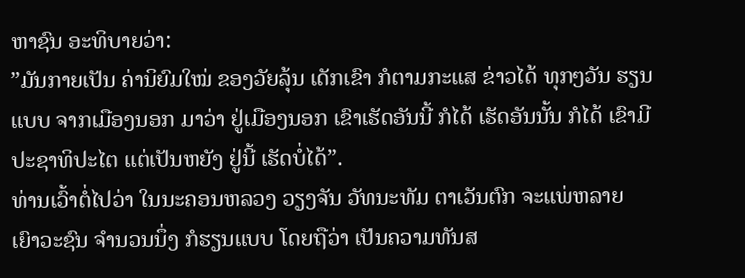ຫາຊົນ ອະທິບາຍວ່າ:
”ມັນກາຍເປັນ ຄ່ານິຍົມໃໝ່ ຂອງວັຍລຸ້ນ ເດັກເຂົາ ກໍຕາມກະແສ ຂ່າວໄດ້ ທຸກໆວັນ ຮຽນແບບ ຈາກເມືອງນອກ ມາວ່າ ຢູ່ເມືອງນອກ ເຂົາເຮັດອັນນີ້ ກໍໄດ້ ເຮັດອັນນັ້ນ ກໍໄດ້ ເຂົາມີ ປະຊາທິປະໄຕ ແຕ່ເປັນຫຍັງ ຢູ່ນີ້ ເຮັດບໍ່ໄດ້”.
ທ່ານເວົ້າຕໍ່ໄປວ່າ ໃນນະຄອນຫລວງ ວຽງຈັນ ວັທນະທັມ ຕາເວັນຕົກ ຈະແພ່ຫລາຍ ເຍົາວະຊົນ ຈໍານວນນຶ່ງ ກໍຮຽນແບບ ໂດຍຖືວ່າ ເປັນຄວາມທັນສ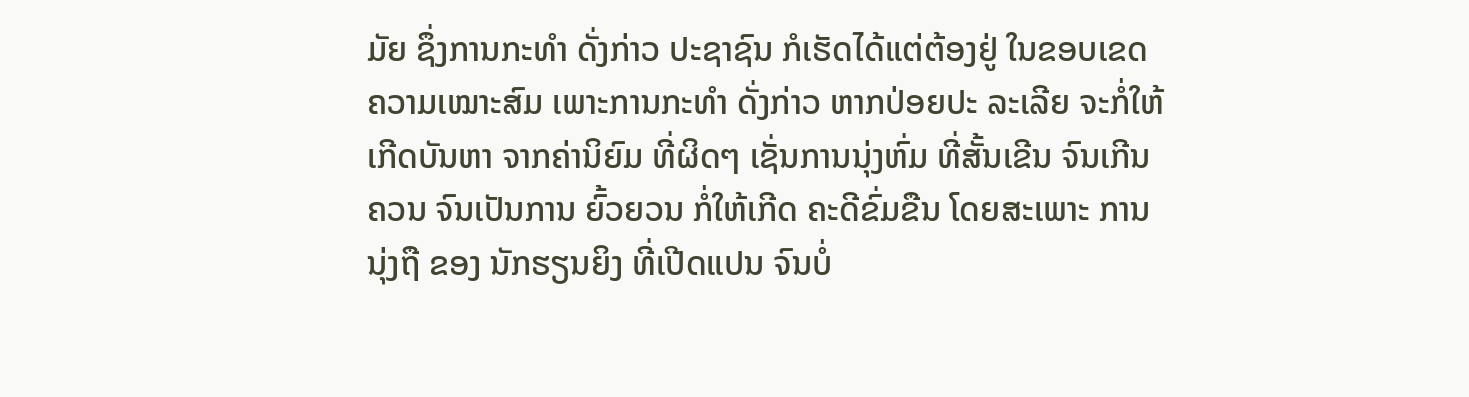ມັຍ ຊຶ່ງການກະທໍາ ດັ່ງກ່າວ ປະຊາຊົນ ກໍເຮັດໄດ້ແຕ່ຕ້ອງຢູ່ ໃນຂອບເຂດ ຄວາມເໝາະສົມ ເພາະການກະທໍາ ດັ່ງກ່າວ ຫາກປ່ອຍປະ ລະເລີຍ ຈະກໍ່ໃຫ້ເກີດບັນຫາ ຈາກຄ່ານິຍົມ ທີ່ຜິດໆ ເຊັ່ນການນຸ່ງຫົ່ມ ທີ່ສັ້ນເຂີນ ຈົນເກີນຄວນ ຈົນເປັນການ ຍົ້ວຍວນ ກໍ່ໃຫ້ເກີດ ຄະດີຂົ່ມຂືນ ໂດຍສະເພາະ ການນຸ່ງຖື ຂອງ ນັກຮຽນຍິງ ທີ່ເປີດແປນ ຈົນບໍ່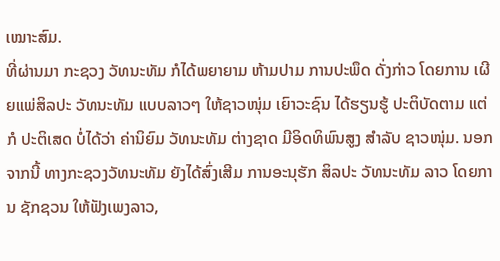ເໝາະສົມ.
ທີ່ຜ່ານມາ ກະຊວງ ວັທນະທັມ ກໍໄດ້ພຍາຍາມ ຫ້າມປາມ ການປະພຶດ ດັ່ງກ່າວ ໂດຍການ ເຜີຍແພ່ສິລປະ ວັທນະທັມ ແບບລາວໆ ໃຫ້ຊາວໜຸ່ມ ເຍົາວະຊົນ ໄດ້ຮຽນຮູ້ ປະຕິບັດຕາມ ແຕ່ກໍ ປະຕິເສດ ບໍ່ໄດ້ວ່າ ຄ່ານິຍົມ ວັທນະທັມ ຕ່າງຊາດ ມີອິດທິພົນສູງ ສໍາລັບ ຊາວໜຸ່ມ. ນອກຈາກນີ້ ທາງກະຊວງວັທນະທັມ ຍັງໄດ້ສົ່ງເສີມ ການອະນຸຮັກ ສິລປະ ວັທນະທັມ ລາວ ໂດຍການ ຊັກຊວນ ໃຫ້ຟັງເພງລາວ,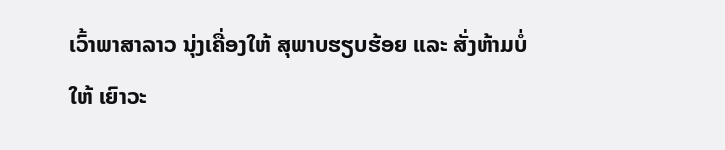ເວົ້າພາສາລາວ ນຸ່ງເຄື່ອງໃຫ້ ສຸພາບຮຽບຮ້ອຍ ແລະ ສັ່ງຫ້າມບໍ່ໃຫ້ ເຍົາວະ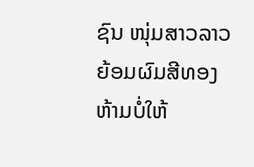ຊົນ ໜຸ່ມສາວລາວ ຍ້ອມຜົມສີທອງ ຫ້າມບໍ່ໃຫ້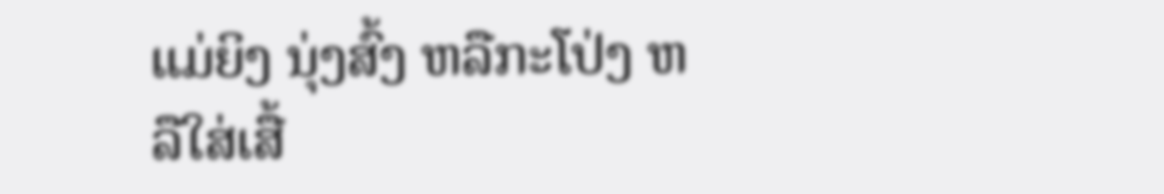ແມ່ຍິງ ນຸ່ງສົ້ງ ຫລືກະໂປ່ງ ຫລືໃສ່ເສື້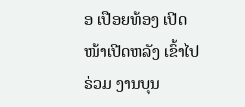ອ ເປືອຍທ້ອງ ເປີດໜ້າເປີດຫລັງ ເຂົ້າໄປຣ່ວມ ງານບຸນ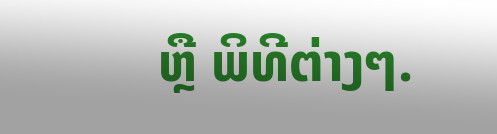ຫຼື ພິທີຕ່າງໆ.